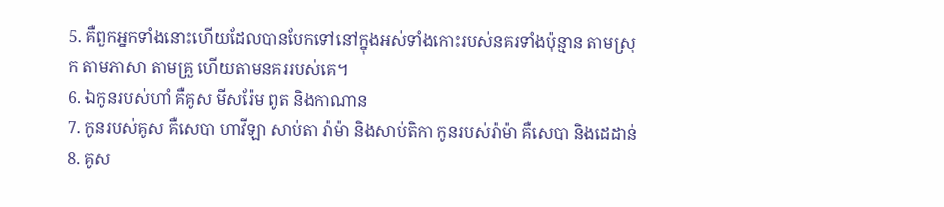5. គឺពួកអ្នកទាំងនោះហើយដែលបានបែកទៅនៅក្នុងអស់ទាំងកោះរបស់នគរទាំងប៉ុន្មាន តាមស្រុក តាមភាសា តាមគ្រួ ហើយតាមនគររបស់គេ។
6. ឯកូនរបស់ហាំ គឺគូស មីសរ៉ែម ពូត និងកាណាន
7. កូនរបស់គូស គឺសេបា ហាវីឡា សាប់តា រ៉ាម៉ា និងសាប់តិកា កូនរបស់រ៉ាម៉ា គឺសេបា និងដេដាន់
8. គូស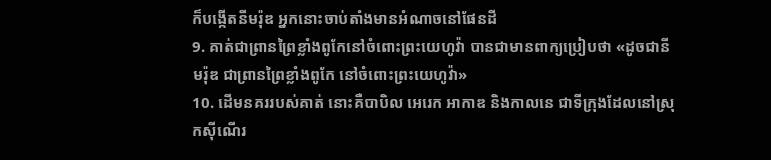ក៏បង្កើតនីមរ៉ុឌ អ្នកនោះចាប់តាំងមានអំណាចនៅផែនដី
9. គាត់ជាព្រានព្រៃខ្លាំងពូកែនៅចំពោះព្រះយេហូវ៉ា បានជាមានពាក្យប្រៀបថា «ដូចជានីមរ៉ុឌ ជាព្រានព្រៃខ្លាំងពូកែ នៅចំពោះព្រះយេហូវ៉ា»
10. ដើមនគររបស់គាត់ នោះគឺបាបិល អេរេក អាកាឌ និងកាលនេ ជាទីក្រុងដែលនៅស្រុកស៊ីណើរ